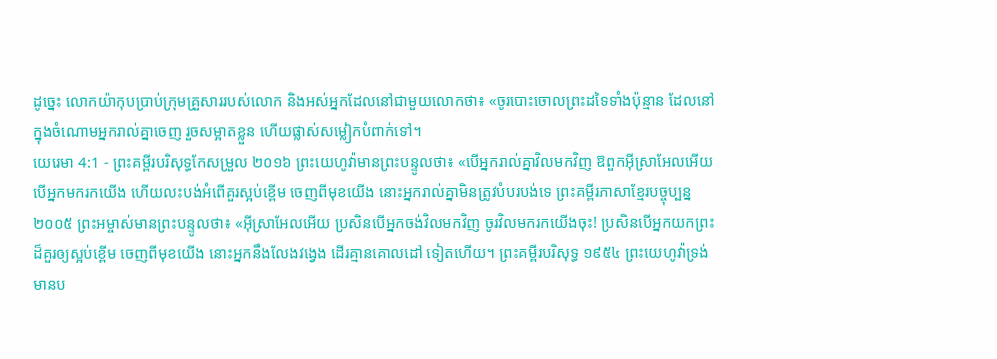ដូច្នេះ លោកយ៉ាកុបប្រាប់ក្រុមគ្រួសាររបស់លោក និងអស់អ្នកដែលនៅជាមួយលោកថា៖ «ចូរបោះចោលព្រះដទៃទាំងប៉ុន្មាន ដែលនៅក្នុងចំណោមអ្នករាល់គ្នាចេញ រួចសម្អាតខ្លួន ហើយផ្លាស់សម្លៀកបំពាក់ទៅ។
យេរេមា 4:1 - ព្រះគម្ពីរបរិសុទ្ធកែសម្រួល ២០១៦ ព្រះយេហូវ៉ាមានព្រះបន្ទូលថា៖ «បើអ្នករាល់គ្នាវិលមកវិញ ឱពួកអ៊ីស្រាអែលអើយ បើអ្នកមករកយើង ហើយលះបង់អំពើគួរស្អប់ខ្ពើម ចេញពីមុខយើង នោះអ្នករាល់គ្នាមិនត្រូវបំបរបង់ទេ ព្រះគម្ពីរភាសាខ្មែរបច្ចុប្បន្ន ២០០៥ ព្រះអម្ចាស់មានព្រះបន្ទូលថា៖ «អ៊ីស្រាអែលអើយ ប្រសិនបើអ្នកចង់វិលមកវិញ ចូរវិលមករកយើងចុះ! ប្រសិនបើអ្នកយកព្រះដ៏គួរឲ្យស្អប់ខ្ពើម ចេញពីមុខយើង នោះអ្នកនឹងលែងវង្វេង ដើរគ្មានគោលដៅ ទៀតហើយ។ ព្រះគម្ពីរបរិសុទ្ធ ១៩៥៤ ព្រះយេហូវ៉ាទ្រង់មានប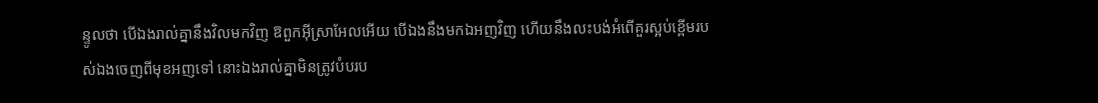ន្ទូលថា បើឯងរាល់គ្នានឹងវិលមកវិញ ឱពួកអ៊ីស្រាអែលអើយ បើឯងនឹងមកឯអញវិញ ហើយនឹងលះបង់អំពើគួរស្អប់ខ្ពើមរបស់ឯងចេញពីមុខអញទៅ នោះឯងរាល់គ្នាមិនត្រូវបំបរប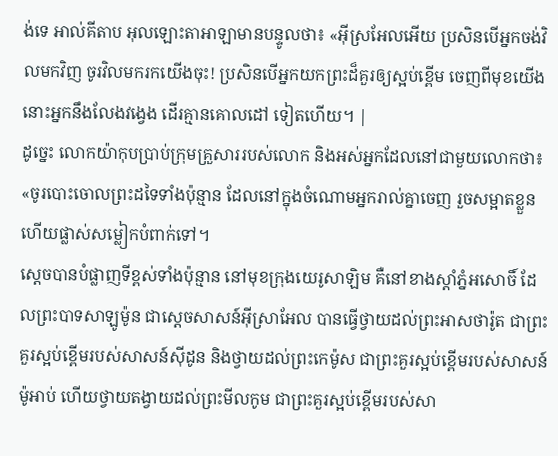ង់ទេ អាល់គីតាប អុលឡោះតាអាឡាមានបន្ទូលថា៖ «អ៊ីស្រអែលអើយ ប្រសិនបើអ្នកចង់វិលមកវិញ ចូរវិលមករកយើងចុះ! ប្រសិនបើអ្នកយកព្រះដ៏គួរឲ្យស្អប់ខ្ពើម ចេញពីមុខយើង នោះអ្នកនឹងលែងវង្វេង ដើរគ្មានគោលដៅ ទៀតហើយ។ |
ដូច្នេះ លោកយ៉ាកុបប្រាប់ក្រុមគ្រួសាររបស់លោក និងអស់អ្នកដែលនៅជាមួយលោកថា៖ «ចូរបោះចោលព្រះដទៃទាំងប៉ុន្មាន ដែលនៅក្នុងចំណោមអ្នករាល់គ្នាចេញ រួចសម្អាតខ្លួន ហើយផ្លាស់សម្លៀកបំពាក់ទៅ។
ស្ដេចបានបំផ្លាញទីខ្ពស់ទាំងប៉ុន្មាន នៅមុខក្រុងយេរូសាឡិម គឺនៅខាងស្តាំភ្នំអសោចិ៍ ដែលព្រះបាទសាឡូម៉ូន ជាស្តេចសាសន៍អ៊ីស្រាអែល បានធ្វើថ្វាយដល់ព្រះអាសថារ៉ូត ជាព្រះគួរស្អប់ខ្ពើមរបស់សាសន៍ស៊ីដូន និងថ្វាយដល់ព្រះកេម៉ូស ជាព្រះគួរស្អប់ខ្ពើមរបស់សាសន៍ម៉ូអាប់ ហើយថ្វាយតង្វាយដល់ព្រះមីលកូម ជាព្រះគួរស្អប់ខ្ពើមរបស់សា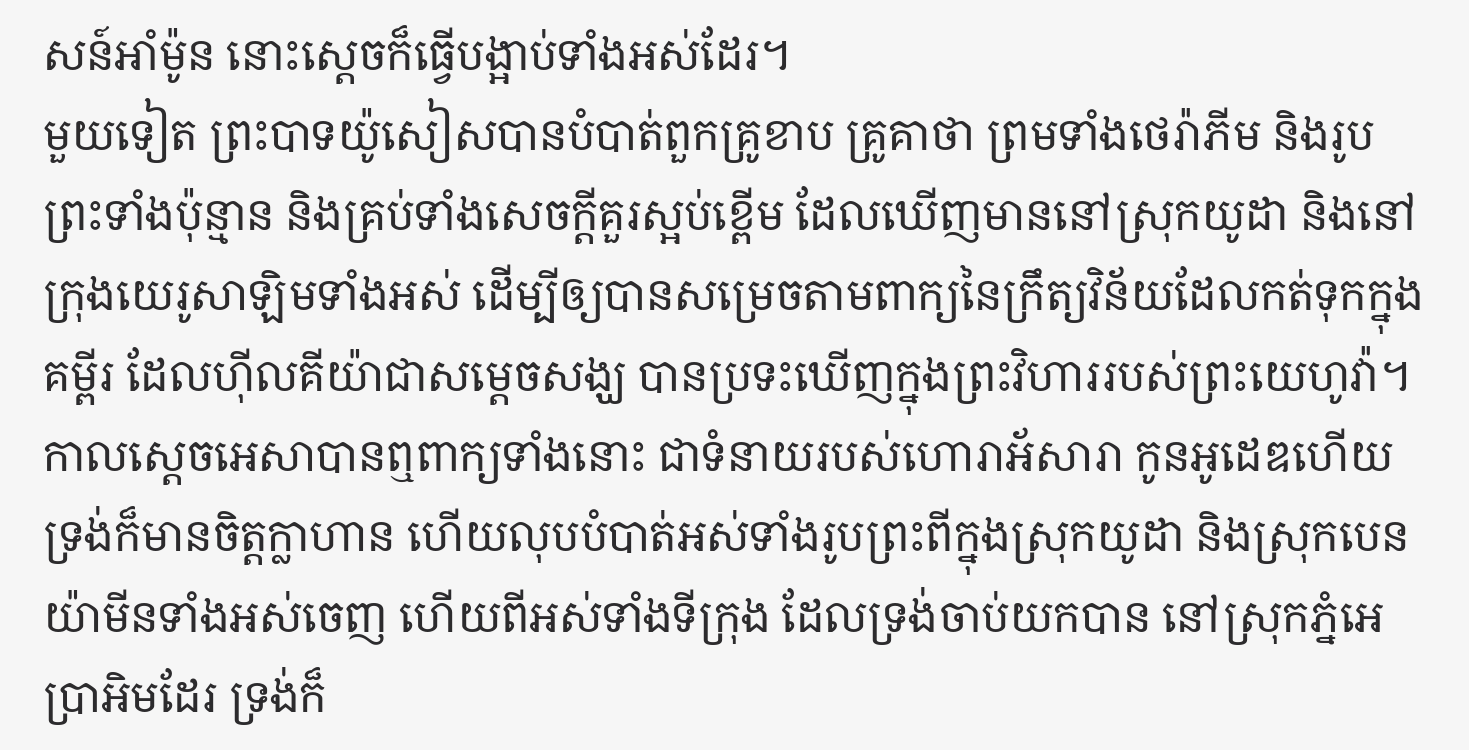សន៍អាំម៉ូន នោះស្ដេចក៏ធ្វើបង្អាប់ទាំងអស់ដែរ។
មួយទៀត ព្រះបាទយ៉ូសៀសបានបំបាត់ពួកគ្រូខាប គ្រូគាថា ព្រមទាំងថេរ៉ាភីម និងរូបព្រះទាំងប៉ុន្មាន និងគ្រប់ទាំងសេចក្ដីគួរស្អប់ខ្ពើម ដែលឃើញមាននៅស្រុកយូដា និងនៅក្រុងយេរូសាឡិមទាំងអស់ ដើម្បីឲ្យបានសម្រេចតាមពាក្យនៃក្រឹត្យវិន័យដែលកត់ទុកក្នុងគម្ពីរ ដែលហ៊ីលគីយ៉ាជាសម្ដេចសង្ឃ បានប្រទះឃើញក្នុងព្រះវិហាររបស់ព្រះយេហូវ៉ា។
កាលស្ដេចអេសាបានឮពាក្យទាំងនោះ ជាទំនាយរបស់ហោរាអ័សារា កូនអូដេឌហើយ ទ្រង់ក៏មានចិត្តក្លាហាន ហើយលុបបំបាត់អស់ទាំងរូបព្រះពីក្នុងស្រុកយូដា និងស្រុកបេនយ៉ាមីនទាំងអស់ចេញ ហើយពីអស់ទាំងទីក្រុង ដែលទ្រង់ចាប់យកបាន នៅស្រុកភ្នំអេប្រាអិមដែរ ទ្រង់ក៏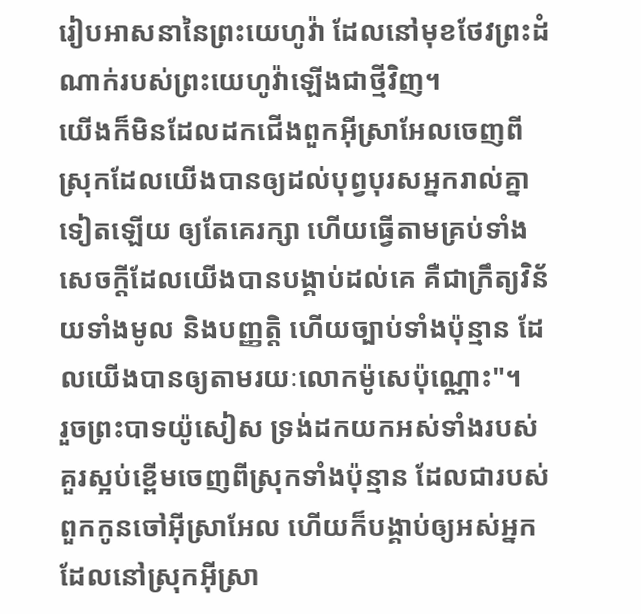រៀបអាសនានៃព្រះយេហូវ៉ា ដែលនៅមុខថែវព្រះដំណាក់របស់ព្រះយេហូវ៉ាឡើងជាថ្មីវិញ។
យើងក៏មិនដែលដកជើងពួកអ៊ីស្រាអែលចេញពីស្រុកដែលយើងបានឲ្យដល់បុព្វបុរសអ្នករាល់គ្នាទៀតឡើយ ឲ្យតែគេរក្សា ហើយធ្វើតាមគ្រប់ទាំងសេចក្ដីដែលយើងបានបង្គាប់ដល់គេ គឺជាក្រឹត្យវិន័យទាំងមូល និងបញ្ញត្តិ ហើយច្បាប់ទាំងប៉ុន្មាន ដែលយើងបានឲ្យតាមរយៈលោកម៉ូសេប៉ុណ្ណោះ"។
រួចព្រះបាទយ៉ូសៀស ទ្រង់ដកយកអស់ទាំងរបស់គួរស្អប់ខ្ពើមចេញពីស្រុកទាំងប៉ុន្មាន ដែលជារបស់ពួកកូនចៅអ៊ីស្រាអែល ហើយក៏បង្គាប់ឲ្យអស់អ្នកដែលនៅស្រុកអ៊ីស្រា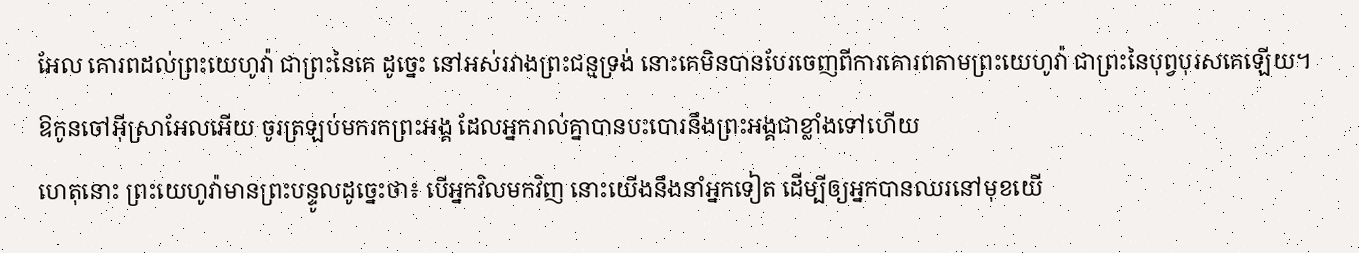អែល គោរពដល់ព្រះយេហូវ៉ា ជាព្រះនៃគេ ដូច្នេះ នៅអស់រវាងព្រះជន្មទ្រង់ នោះគេមិនបានបែរចេញពីការគោរពតាមព្រះយេហូវ៉ា ជាព្រះនៃបុព្វបុរសគេឡើយ។
ឱកូនចៅអ៊ីស្រាអែលអើយ ចូរត្រឡប់មករកព្រះអង្គ ដែលអ្នករាល់គ្នាបានបះបោរនឹងព្រះអង្គជាខ្លាំងទៅហើយ
ហេតុនោះ ព្រះយេហូវ៉ាមានព្រះបន្ទូលដូច្នេះថា៖ បើអ្នកវិលមកវិញ នោះយើងនឹងនាំអ្នកទៀត ដើម្បីឲ្យអ្នកបានឈរនៅមុខយើ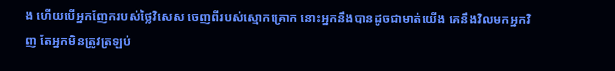ង ហើយបើអ្នកញែករបស់ថ្លៃវិសេស ចេញពីរបស់ស្មោកគ្រោក នោះអ្នកនឹងបានដូចជាមាត់យើង គេនឹងវិលមកអ្នកវិញ តែអ្នកមិនត្រូវត្រឡប់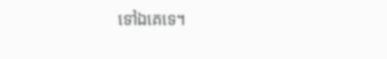ទៅឯគេទេ។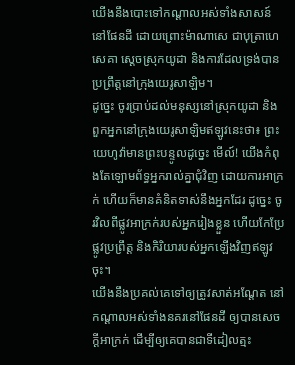យើងនឹងបោះទៅកណ្ដាលអស់ទាំងសាសន៍នៅផែនដី ដោយព្រោះម៉ាណាសេ ជាបុត្រាហេសេគា ស្តេចស្រុកយូដា និងការដែលទ្រង់បានប្រព្រឹត្តនៅក្រុងយេរូសាឡិម។
ដូច្នេះ ចូរប្រាប់ដល់មនុស្សនៅស្រុកយូដា និងពួកអ្នកនៅក្រុងយេរូសាឡិមឥឡូវនេះថា៖ ព្រះយេហូវ៉ាមានព្រះបន្ទូលដូច្នេះ មើល៍! យើងកំពុងតែឡោមព័ទ្ធអ្នករាល់គ្នាជុំវិញ ដោយការអាក្រក់ ហើយក៏មានគំនិតទាស់នឹងអ្នកដែរ ដូច្នេះ ចូរវិលពីផ្លូវអាក្រក់របស់អ្នករៀងខ្លួន ហើយកែប្រែផ្លូវប្រព្រឹត្ត និងកិរិយារបស់អ្នកឡើងវិញឥឡូវចុះ។
យើងនឹងប្រគល់គេទៅឲ្យត្រូវសាត់អណ្តែត នៅកណ្ដាលអស់ទាំងនគរនៅផែនដី ឲ្យបានសេចក្ដីអាក្រក់ ដើម្បីឲ្យគេបានជាទីដៀលត្មះ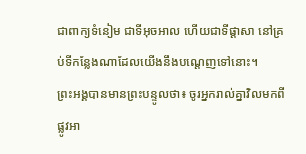ជាពាក្យទំនៀម ជាទីអុចអាល ហើយជាទីផ្ដាសា នៅគ្រប់ទីកន្លែងណាដែលយើងនឹងបណ្តេញទៅនោះ។
ព្រះអង្គបានមានព្រះបន្ទូលថា៖ ចូរអ្នករាល់គ្នាវិលមកពីផ្លូវអា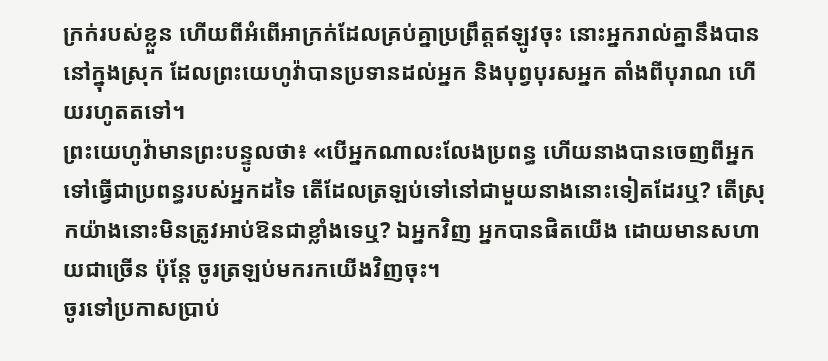ក្រក់របស់ខ្លួន ហើយពីអំពើអាក្រក់ដែលគ្រប់គ្នាប្រព្រឹត្តឥឡូវចុះ នោះអ្នករាល់គ្នានឹងបាននៅក្នុងស្រុក ដែលព្រះយេហូវ៉ាបានប្រទានដល់អ្នក និងបុព្វបុរសអ្នក តាំងពីបុរាណ ហើយរហូតតទៅ។
ព្រះយេហូវ៉ាមានព្រះបន្ទូលថា៖ «បើអ្នកណាលះលែងប្រពន្ធ ហើយនាងបានចេញពីអ្នក ទៅធ្វើជាប្រពន្ធរបស់អ្នកដទៃ តើដែលត្រឡប់ទៅនៅជាមួយនាងនោះទៀតដែរឬ? តើស្រុកយ៉ាងនោះមិនត្រូវអាប់ឱនជាខ្លាំងទេឬ? ឯអ្នកវិញ អ្នកបានផិតយើង ដោយមានសហាយជាច្រើន ប៉ុន្តែ ចូរត្រឡប់មករកយើងវិញចុះ។
ចូរទៅប្រកាសប្រាប់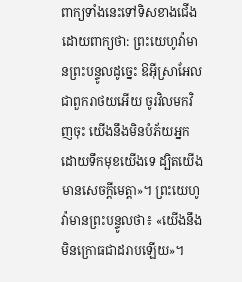ពាក្យទាំងនេះទៅទិសខាងជើង ដោយពាក្យថា: ព្រះយេហូវ៉ាមានព្រះបន្ទូលដូច្នេះ ឱអ៊ីស្រាអែល ជាពួករាថយអើយ ចូរវិលមកវិញចុះ យើងនឹងមិនបំភ័យអ្នក ដោយទឹកមុខយើងទេ ដ្បិតយើងមានសេចក្ដីមេត្តា»។ ព្រះយេហូវ៉ាមានព្រះបន្ទូលថា៖ «យើងនឹងមិនក្រោធជាដរាបឡើយ»។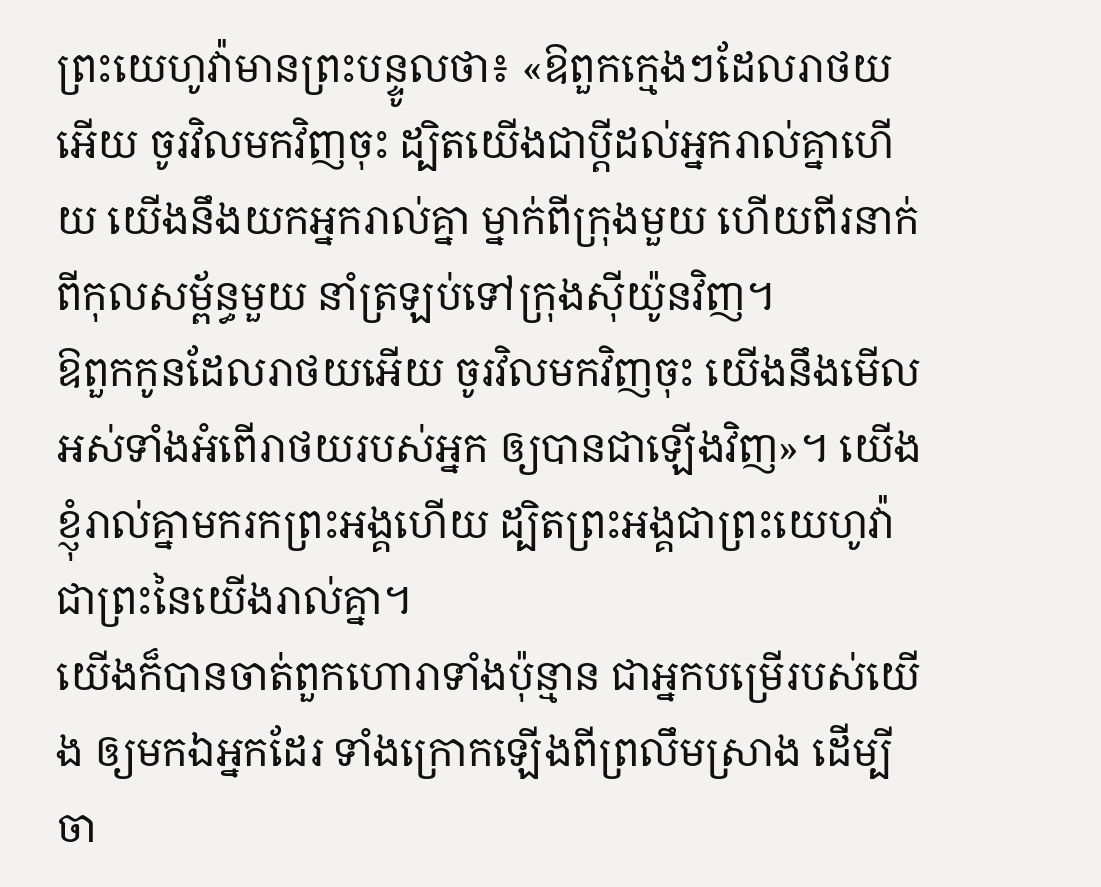ព្រះយេហូវ៉ាមានព្រះបន្ទូលថា៖ «ឱពួកក្មេងៗដែលរាថយអើយ ចូរវិលមកវិញចុះ ដ្បិតយើងជាប្ដីដល់អ្នករាល់គ្នាហើយ យើងនឹងយកអ្នករាល់គ្នា ម្នាក់ពីក្រុងមួយ ហើយពីរនាក់ពីកុលសម្ព័ន្ធមួយ នាំត្រឡប់ទៅក្រុងស៊ីយ៉ូនវិញ។
ឱពួកកូនដែលរាថយអើយ ចូរវិលមកវិញចុះ យើងនឹងមើលអស់ទាំងអំពើរាថយរបស់អ្នក ឲ្យបានជាឡើងវិញ»។ យើងខ្ញុំរាល់គ្នាមករកព្រះអង្គហើយ ដ្បិតព្រះអង្គជាព្រះយេហូវ៉ាជាព្រះនៃយើងរាល់គ្នា។
យើងក៏បានចាត់ពួកហោរាទាំងប៉ុន្មាន ជាអ្នកបម្រើរបស់យើង ឲ្យមកឯអ្នកដែរ ទាំងក្រោកឡើងពីព្រលឹមស្រាង ដើម្បីចា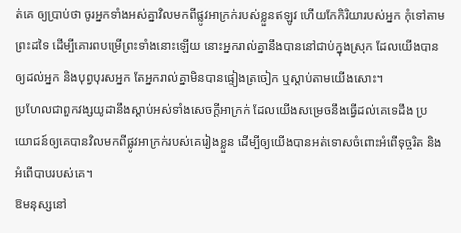ត់គេ ឲ្យប្រាប់ថា ចូរអ្នកទាំងអស់គ្នាវិលមកពីផ្លូវអាក្រក់របស់ខ្លួនឥឡូវ ហើយកែកិរិយារបស់អ្នក កុំទៅតាមព្រះដទៃ ដើម្បីគោរពបម្រើព្រះទាំងនោះឡើយ នោះអ្នករាល់គ្នានឹងបាននៅជាប់ក្នុងស្រុក ដែលយើងបានឲ្យដល់អ្នក និងបុព្វបុរសអ្នក តែអ្នករាល់គ្នាមិនបានផ្ទៀងត្រចៀក ឬស្តាប់តាមយើងសោះ។
ប្រហែលជាពួកវង្សយូដានឹងស្តាប់អស់ទាំងសេចក្ដីអាក្រក់ ដែលយើងសម្រេចនឹងធ្វើដល់គេទេដឹង ប្រយោជន៍ឲ្យគេបានវិលមកពីផ្លូវអាក្រក់របស់គេរៀងខ្លួន ដើម្បីឲ្យយើងបានអត់ទោសចំពោះអំពើទុច្ចរិត និងអំពើបាបរបស់គេ។
ឱមនុស្សនៅ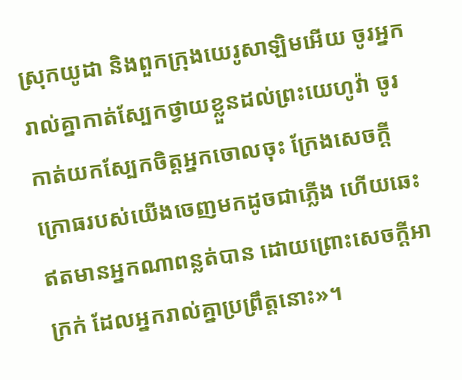ស្រុកយូដា និងពួកក្រុងយេរូសាឡិមអើយ ចូរអ្នករាល់គ្នាកាត់ស្បែកថ្វាយខ្លួនដល់ព្រះយេហូវ៉ា ចូរកាត់យកស្បែកចិត្តអ្នកចោលចុះ ក្រែងសេចក្ដីក្រោធរបស់យើងចេញមកដូចជាភ្លើង ហើយឆេះឥតមានអ្នកណាពន្លត់បាន ដោយព្រោះសេចក្ដីអាក្រក់ ដែលអ្នករាល់គ្នាប្រព្រឹត្តនោះ»។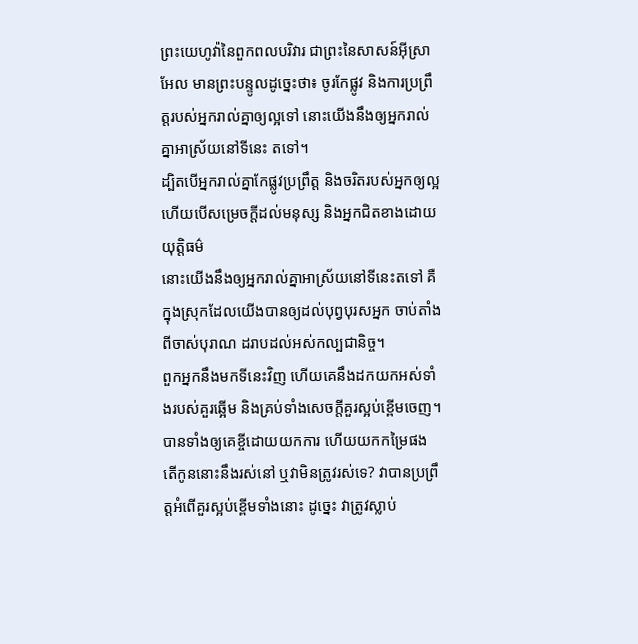ព្រះយេហូវ៉ានៃពួកពលបរិវារ ជាព្រះនៃសាសន៍អ៊ីស្រាអែល មានព្រះបន្ទូលដូច្នេះថា៖ ចូរកែផ្លូវ និងការប្រព្រឹត្តរបស់អ្នករាល់គ្នាឲ្យល្អទៅ នោះយើងនឹងឲ្យអ្នករាល់គ្នាអាស្រ័យនៅទីនេះ តទៅ។
ដ្បិតបើអ្នករាល់គ្នាកែផ្លូវប្រព្រឹត្ត និងចរិតរបស់អ្នកឲ្យល្អ ហើយបើសម្រេចក្ដីដល់មនុស្ស និងអ្នកជិតខាងដោយយុត្តិធម៌
នោះយើងនឹងឲ្យអ្នករាល់គ្នាអាស្រ័យនៅទីនេះតទៅ គឺក្នុងស្រុកដែលយើងបានឲ្យដល់បុព្វបុរសអ្នក ចាប់តាំងពីចាស់បុរាណ ដរាបដល់អស់កល្បជានិច្ច។
ពួកអ្នកនឹងមកទីនេះវិញ ហើយគេនឹងដកយកអស់ទាំងរបស់គួរឆ្អើម និងគ្រប់ទាំងសេចក្ដីគួរស្អប់ខ្ពើមចេញ។
បានទាំងឲ្យគេខ្ចីដោយយកការ ហើយយកកម្រៃផង តើកូននោះនឹងរស់នៅ ឬវាមិនត្រូវរស់ទេ? វាបានប្រព្រឹត្តអំពើគួរស្អប់ខ្ពើមទាំងនោះ ដូច្នេះ វាត្រូវស្លាប់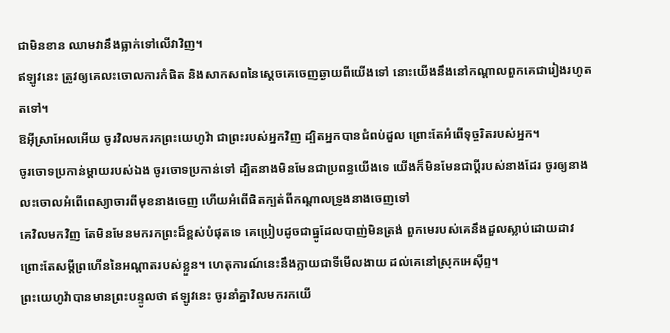ជាមិនខាន ឈាមវានឹងធ្លាក់ទៅលើវាវិញ។
ឥឡូវនេះ ត្រូវឲ្យគេលះចោលការកំផិត និងសាកសពនៃស្តេចគេចេញឆ្ងាយពីយើងទៅ នោះយើងនឹងនៅកណ្ដាលពួកគេជារៀងរហូតតទៅ។
ឱអ៊ីស្រាអែលអើយ ចូរវិលមករកព្រះយេហូវ៉ា ជាព្រះរបស់អ្នកវិញ ដ្បិតអ្នកបានជំពប់ដួល ព្រោះតែអំពើទុច្ចរិតរបស់អ្នក។
ចូរចោទប្រកាន់ម្តាយរបស់ឯង ចូរចោទប្រកាន់ទៅ ដ្បិតនាងមិនមែនជាប្រពន្ធយើងទេ យើងក៏មិនមែនជាប្តីរបស់នាងដែរ ចូរឲ្យនាងលះចោលអំពើពេស្យាចារពីមុខនាងចេញ ហើយអំពើផិតក្បត់ពីកណ្ដាលទ្រូងនាងចេញទៅ
គេវិលមកវិញ តែមិនមែនមករកព្រះដ៏ខ្ពស់បំផុតទេ គេប្រៀបដូចជាធ្នូដែលបាញ់មិនត្រង់ ពួកមេរបស់គេនឹងដួលស្លាប់ដោយដាវ ព្រោះតែសម្ដីព្រហើននៃអណ្ដាតរបស់ខ្លួន។ ហេតុការណ៍នេះនឹងក្លាយជាទីមើលងាយ ដល់គេនៅស្រុកអេស៊ីព្ទ។
ព្រះយេហូវ៉ាបានមានព្រះបន្ទូលថា ឥឡូវនេះ ចូរនាំគ្នាវិលមករកយើ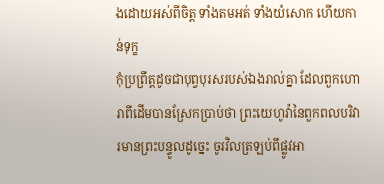ងដោយអស់ពីចិត្ត ទាំងតមអត់ ទាំងយំសោក ហើយកាន់ទុក្ខ
កុំប្រព្រឹត្តដូចជាបុព្វបុរសរបស់ឯងរាល់គ្នា ដែលពួកហោរាពីដើមបានស្រែកប្រាប់ថា ព្រះយេហូវ៉ានៃពួកពលបរិវារមានព្រះបន្ទូលដូច្នេះ ចូរវិលត្រឡប់ពីផ្លូវអា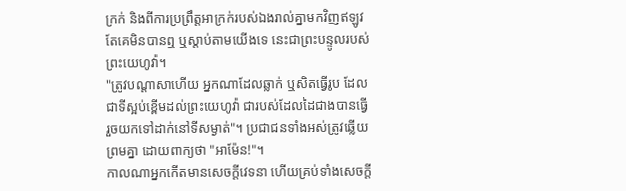ក្រក់ និងពីការប្រព្រឹត្ដអាក្រក់របស់ឯងរាល់គ្នាមកវិញឥឡូវ តែគេមិនបានឮ ឬស្តាប់តាមយើងទេ នេះជាព្រះបន្ទូលរបស់ព្រះយេហូវ៉ា។
"ត្រូវបណ្ដាសាហើយ អ្នកណាដែលឆ្លាក់ ឬសិតធ្វើរូប ដែលជាទីស្អប់ខ្ពើមដល់ព្រះយេហូវ៉ា ជារបស់ដែលដៃជាងបានធ្វើ រួចយកទៅដាក់នៅទីសម្ងាត់"។ ប្រជាជនទាំងអស់ត្រូវឆ្លើយព្រមគ្នា ដោយពាក្យថា "អាម៉ែន!"។
កាលណាអ្នកកើតមានសេចក្ដីវេទនា ហើយគ្រប់ទាំងសេចក្ដី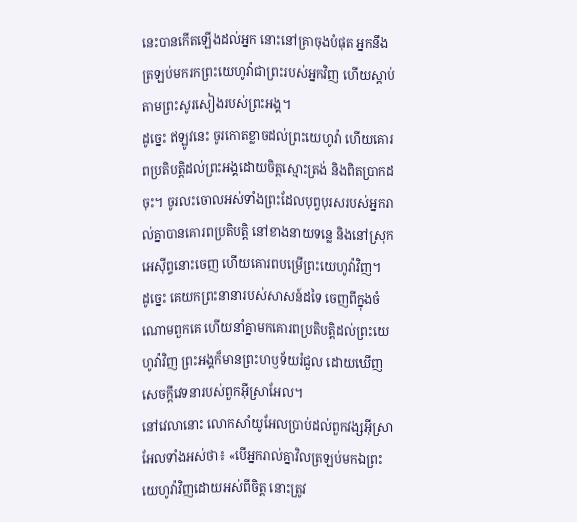នេះបានកើតឡើងដល់អ្នក នោះនៅគ្រាចុងបំផុត អ្នកនឹងត្រឡប់មករកព្រះយេហូវ៉ាជាព្រះរបស់អ្នកវិញ ហើយស្តាប់តាមព្រះសូរសៀងរបស់ព្រះអង្គ។
ដូច្នេះ ឥឡូវនេះ ចូរកោតខ្លាចដល់ព្រះយេហូវ៉ា ហើយគោរពប្រតិបត្តិដល់ព្រះអង្គដោយចិត្តស្មោះត្រង់ និងពិតប្រាកដចុះ។ ចូរលះចោលអស់ទាំងព្រះដែលបុព្វបុរសរបស់អ្នករាល់គ្នាបានគោរពប្រតិបត្តិ នៅខាងនាយទន្លេ និងនៅស្រុកអេស៊ីព្ទនោះចេញ ហើយគោរពបម្រើព្រះយេហូវ៉ាវិញ។
ដូច្នេះ គេយកព្រះនានារបស់សាសន៍ដទៃ ចេញពីក្នុងចំណោមពួកគេ ហើយនាំគ្នាមកគោរពប្រតិបត្តិដល់ព្រះយេហូវ៉ាវិញ ព្រះអង្គក៏មានព្រះហឫទ័យរំជួល ដោយឃើញសេចក្ដីវេទនារបស់ពួកអ៊ីស្រាអែល។
នៅវេលានោះ លោកសាំយូអែលប្រាប់ដល់ពួកវង្សអ៊ីស្រាអែលទាំងអស់ថា៖ «បើអ្នករាល់គ្នាវិលត្រឡប់មកឯព្រះយេហូវ៉ាវិញដោយអស់ពីចិត្ត នោះត្រូវ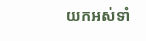យកអស់ទាំ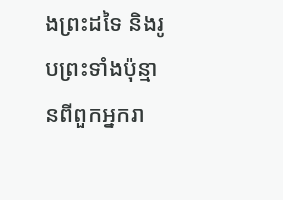ងព្រះដទៃ និងរូបព្រះទាំងប៉ុន្មានពីពួកអ្នករា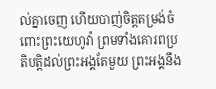ល់គ្នាចេញ ហើយបាញ់ចិត្តតម្រង់ចំពោះព្រះយេហូវ៉ា ព្រមទាំងគោរពប្រតិបត្តិដល់ព្រះអង្គតែមួយ ព្រះអង្គនឹង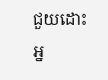ជួយដោះអ្ន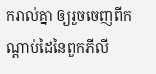ករាល់គ្នា ឲ្យរួចចេញពីកណ្ដាប់ដៃនៃពួកភីលី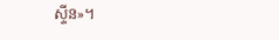ស្ទីន»។